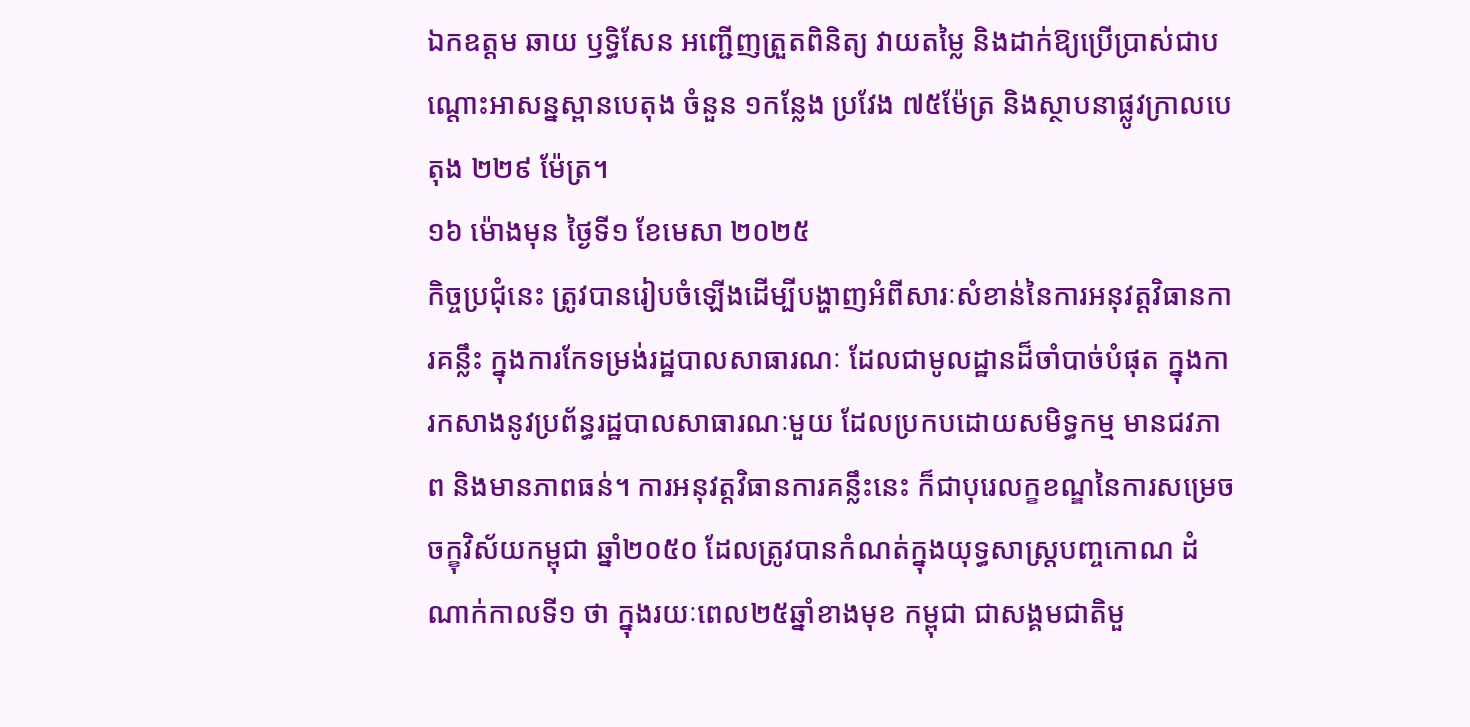ឯកឧត្តម ឆាយ ឫទ្ធិសែន អញ្ជើញត្រួតពិនិត្យ វាយតម្លៃ និងដាក់ឱ្យប្រើប្រាស់ជាបណ្តោះអាសន្នស្ពានបេតុង ចំនួន ១កន្លែង ប្រវែង ៧៥ម៉ែត្រ និងស្ថាបនាផ្លូវក្រាលបេតុង ២២៩ ម៉ែត្រ។
១៦ ម៉ោងមុន ថ្ងៃទី១ ខែមេសា ២០២៥
កិច្ចប្រជុំនេះ ត្រូវបានរៀបចំឡើងដើម្បីបង្ហាញអំពីសារៈសំខាន់នៃការអនុវត្តវិធានការគន្លឹះ ក្នុងការកែទម្រង់រដ្ឋបាលសាធារណៈ ដែលជាមូលដ្ឋានដ៏ចាំបាច់បំផុត ក្នុងការកសាងនូវប្រព័ន្ធរដ្ឋបាលសាធារណៈមួយ ដែលប្រកបដោយសមិទ្ធកម្ម មានជវភាព និងមានភាពធន់។ ការអនុវត្តវិធានការគន្លឹះនេះ ក៏ជាបុរេលក្ខខណ្ឌនៃការសម្រេច ចក្ខុវិស័យកម្ពុជា ឆ្នាំ២០៥០ ដែលត្រូវបានកំណត់ក្នុងយុទ្ធសាស្រ្តបញ្ចកោណ ដំណាក់កាលទី១ ថា ក្នុងរយៈពេល២៥ឆ្នាំខាងមុខ កម្ពុជា ជាសង្គមជាតិមួ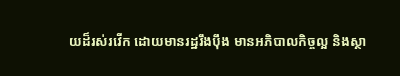យដ៏រស់រវើក ដោយមានរដ្ឋរឹងប៉ឹង មានអភិបាលកិច្ចល្អ និងស្ថា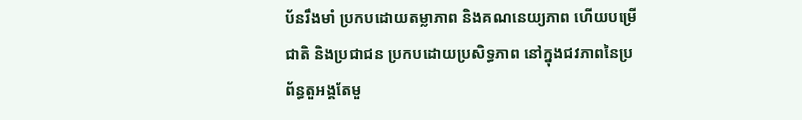ប័នរឹងមាំ ប្រកបដោយតម្លាភាព និងគណនេយ្យភាព ហើយបម្រើជាតិ និងប្រជាជន ប្រកបដោយប្រសិទ្ធភាព នៅក្នុងជវភាពនៃប្រព័ន្ធតួអង្គតែមួ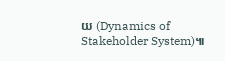យ (Dynamics of Stakeholder System)៕